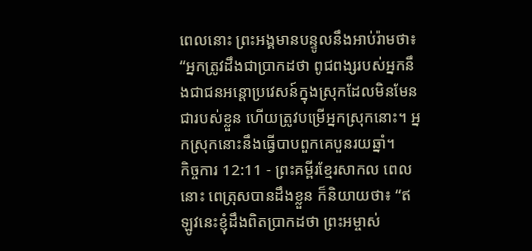ពេលនោះ ព្រះអង្គមានបន្ទូលនឹងអាប់រ៉ាមថា៖ “អ្នកត្រូវដឹងជាប្រាកដថា ពូជពង្សរបស់អ្នកនឹងជាជនអន្តោប្រវេសន៍ក្នុងស្រុកដែលមិនមែនជារបស់ខ្លួន ហើយត្រូវបម្រើអ្នកស្រុកនោះ។ អ្នកស្រុកនោះនឹងធ្វើបាបពួកគេបួនរយឆ្នាំ។
កិច្ចការ 12:11 - ព្រះគម្ពីរខ្មែរសាកល ពេលនោះ ពេត្រុសបានដឹងខ្លួន ក៏និយាយថា៖ “ឥឡូវនេះខ្ញុំដឹងពិតប្រាកដថា ព្រះអម្ចាស់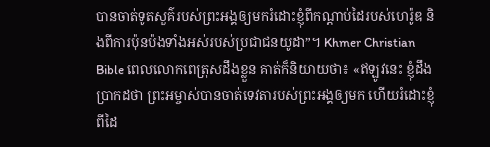បានចាត់ទូតសួគ៌របស់ព្រះអង្គឲ្យមករំដោះខ្ញុំពីកណ្ដាប់ដៃរបស់ហេរ៉ូឌ និងពីការប៉ុនប៉ងទាំងអស់របស់ប្រជាជនយូដា”។ Khmer Christian Bible ពេលលោកពេត្រុសដឹងខ្លួន គាត់ក៏និយាយថា៖ «ឥឡូវនេះ ខ្ញុំដឹងប្រាកដថា ព្រះអម្ចាស់បានចាត់ទេវតារបស់ព្រះអង្គឲ្យមក ហើយរំដោះខ្ញុំពីដៃ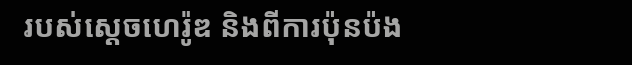របស់ស្ដេចហេរ៉ូឌ និងពីការប៉ុនប៉ង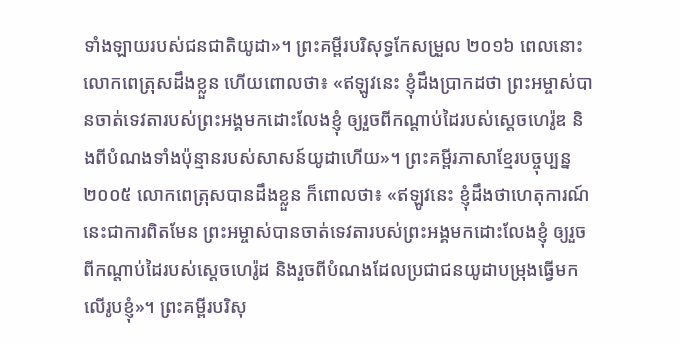ទាំងឡាយរបស់ជនជាតិយូដា»។ ព្រះគម្ពីរបរិសុទ្ធកែសម្រួល ២០១៦ ពេលនោះ លោកពេត្រុសដឹងខ្លួន ហើយពោលថា៖ «ឥឡូវនេះ ខ្ញុំដឹងប្រាកដថា ព្រះអម្ចាស់បានចាត់ទេវតារបស់ព្រះអង្គមកដោះលែងខ្ញុំ ឲ្យរួចពីកណ្តាប់ដៃរបស់ស្តេចហេរ៉ូឌ និងពីបំណងទាំងប៉ុន្មានរបស់សាសន៍យូដាហើយ»។ ព្រះគម្ពីរភាសាខ្មែរបច្ចុប្បន្ន ២០០៥ លោកពេត្រុសបានដឹងខ្លួន ក៏ពោលថា៖ «ឥឡូវនេះ ខ្ញុំដឹងថាហេតុការណ៍នេះជាការពិតមែន ព្រះអម្ចាស់បានចាត់ទេវតារបស់ព្រះអង្គមកដោះលែងខ្ញុំ ឲ្យរួចពីកណ្ដាប់ដៃរបស់ស្ដេចហេរ៉ូដ និងរួចពីបំណងដែលប្រជាជនយូដាបម្រុងធ្វើមកលើរូបខ្ញុំ»។ ព្រះគម្ពីរបរិសុ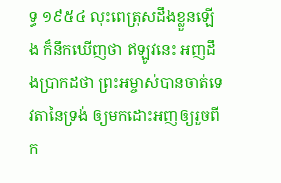ទ្ធ ១៩៥៤ លុះពេត្រុសដឹងខ្លួនឡើង ក៏នឹកឃើញថា ឥឡូវនេះ អញដឹងប្រាកដថា ព្រះអម្ចាស់បានចាត់ទេវតានៃទ្រង់ ឲ្យមកដោះអញឲ្យរួចពីក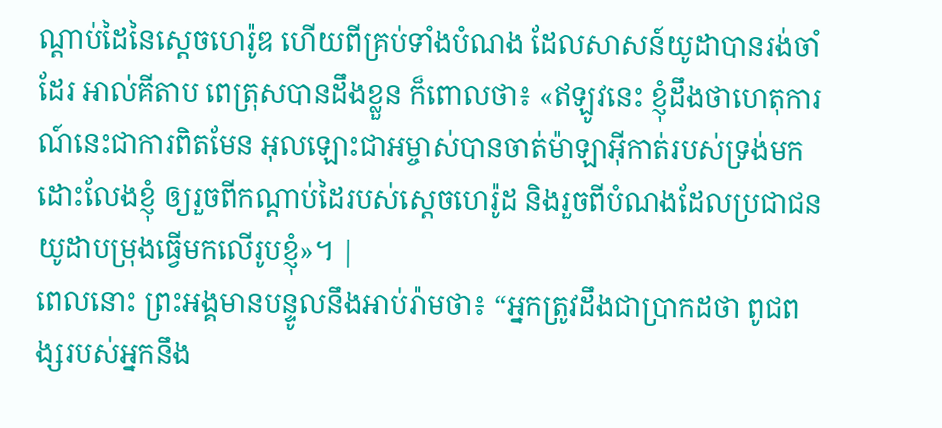ណ្តាប់ដៃនៃស្តេចហេរ៉ូឌ ហើយពីគ្រប់ទាំងបំណង ដែលសាសន៍យូដាបានរង់ចាំដែរ អាល់គីតាប ពេត្រុសបានដឹងខ្លួន ក៏ពោលថា៖ «ឥឡូវនេះ ខ្ញុំដឹងថាហេតុការណ៍នេះជាការពិតមែន អុលឡោះជាអម្ចាស់បានចាត់ម៉ាឡាអ៊ីកាត់របស់ទ្រង់មកដោះលែងខ្ញុំ ឲ្យរួចពីកណ្ដាប់ដៃរបស់ស្ដេចហេរ៉ូដ និងរួចពីបំណងដែលប្រជាជនយូដាបម្រុងធ្វើមកលើរូបខ្ញុំ»។ |
ពេលនោះ ព្រះអង្គមានបន្ទូលនឹងអាប់រ៉ាមថា៖ “អ្នកត្រូវដឹងជាប្រាកដថា ពូជពង្សរបស់អ្នកនឹង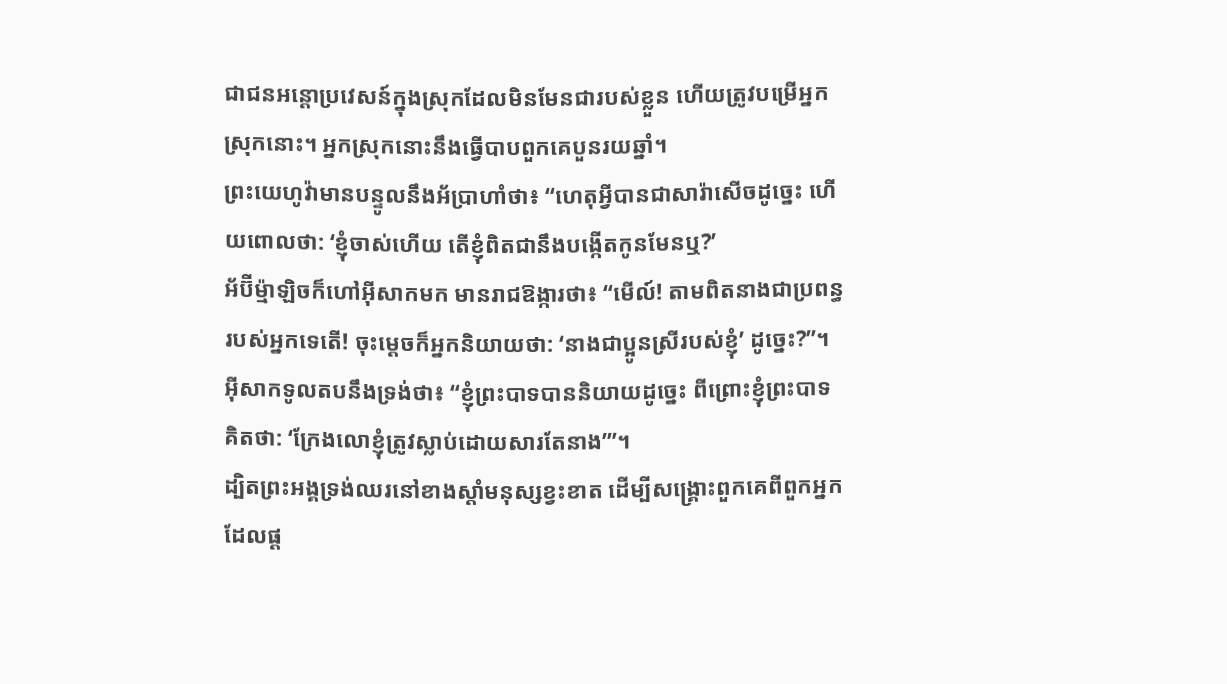ជាជនអន្តោប្រវេសន៍ក្នុងស្រុកដែលមិនមែនជារបស់ខ្លួន ហើយត្រូវបម្រើអ្នកស្រុកនោះ។ អ្នកស្រុកនោះនឹងធ្វើបាបពួកគេបួនរយឆ្នាំ។
ព្រះយេហូវ៉ាមានបន្ទូលនឹងអ័ប្រាហាំថា៖ “ហេតុអ្វីបានជាសារ៉ាសើចដូច្នេះ ហើយពោលថា: ‘ខ្ញុំចាស់ហើយ តើខ្ញុំពិតជានឹងបង្កើតកូនមែនឬ?’
អ័ប៊ីម្ម៉ាឡិចក៏ហៅអ៊ីសាកមក មានរាជឱង្ការថា៖ “មើល៍! តាមពិតនាងជាប្រពន្ធរបស់អ្នកទេតើ! ចុះម្ដេចក៏អ្នកនិយាយថា: ‘នាងជាប្អូនស្រីរបស់ខ្ញុំ’ ដូច្នេះ?”។ អ៊ីសាកទូលតបនឹងទ្រង់ថា៖ “ខ្ញុំព្រះបាទបាននិយាយដូច្នេះ ពីព្រោះខ្ញុំព្រះបាទគិតថា: ‘ក្រែងលោខ្ញុំត្រូវស្លាប់ដោយសារតែនាង’”។
ដ្បិតព្រះអង្គទ្រង់ឈរនៅខាងស្ដាំមនុស្សខ្វះខាត ដើម្បីសង្គ្រោះពួកគេពីពួកអ្នកដែលផ្ដ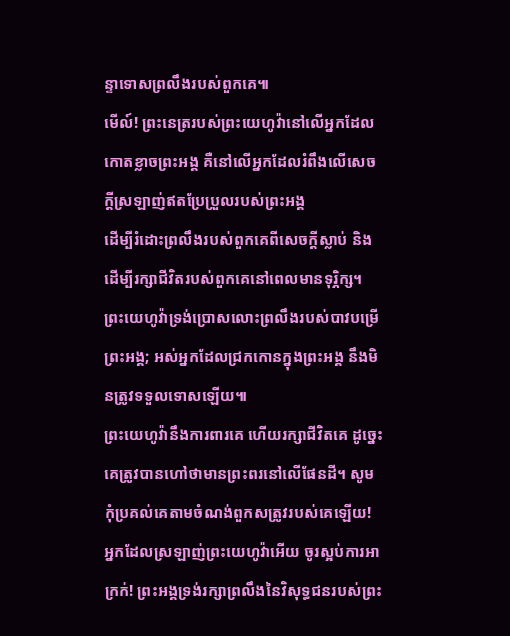ន្ទាទោសព្រលឹងរបស់ពួកគេ៕
មើល៍! ព្រះនេត្ររបស់ព្រះយេហូវ៉ានៅលើអ្នកដែលកោតខ្លាចព្រះអង្គ គឺនៅលើអ្នកដែលរំពឹងលើសេចក្ដីស្រឡាញ់ឥតប្រែប្រួលរបស់ព្រះអង្គ
ដើម្បីរំដោះព្រលឹងរបស់ពួកគេពីសេចក្ដីស្លាប់ និងដើម្បីរក្សាជីវិតរបស់ពួកគេនៅពេលមានទុរ្ភិក្ស។
ព្រះយេហូវ៉ាទ្រង់ប្រោសលោះព្រលឹងរបស់បាវបម្រើព្រះអង្គ; អស់អ្នកដែលជ្រកកោនក្នុងព្រះអង្គ នឹងមិនត្រូវទទួលទោសឡើយ៕
ព្រះយេហូវ៉ានឹងការពារគេ ហើយរក្សាជីវិតគេ ដូច្នេះគេត្រូវបានហៅថាមានព្រះពរនៅលើផែនដី។ សូមកុំប្រគល់គេតាមចំណង់ពួកសត្រូវរបស់គេឡើយ!
អ្នកដែលស្រឡាញ់ព្រះយេហូវ៉ាអើយ ចូរស្អប់ការអាក្រក់! ព្រះអង្គទ្រង់រក្សាព្រលឹងនៃវិសុទ្ធជនរបស់ព្រះ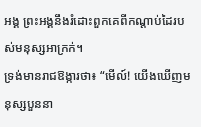អង្គ ព្រះអង្គនឹងរំដោះពួកគេពីកណ្ដាប់ដៃរបស់មនុស្សអាក្រក់។
ទ្រង់មានរាជឱង្ការថា៖ “មើល៍! យើងឃើញមនុស្សបួននា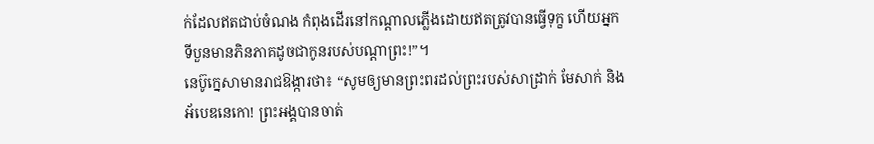ក់ដែលឥតជាប់ចំណង កំពុងដើរនៅកណ្ដាលភ្លើងដោយឥតត្រូវបានធ្វើទុក្ខ ហើយអ្នកទីបួនមានភិនភាគដូចជាកូនរបស់បណ្ដាព្រះ!”។
នេប៊ូក្នេសាមានរាជឱង្ការថា៖ “សូមឲ្យមានព្រះពរដល់ព្រះរបស់សាដ្រាក់ មែសាក់ និងអ័បេឌនេកោ! ព្រះអង្គបានចាត់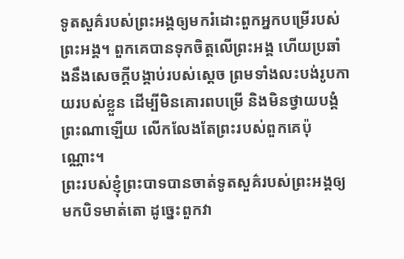ទូតសួគ៌របស់ព្រះអង្គឲ្យមករំដោះពួកអ្នកបម្រើរបស់ព្រះអង្គ។ ពួកគេបានទុកចិត្តលើព្រះអង្គ ហើយប្រឆាំងនឹងសេចក្ដីបង្គាប់របស់ស្ដេច ព្រមទាំងលះបង់រូបកាយរបស់ខ្លួន ដើម្បីមិនគោរពបម្រើ និងមិនថ្វាយបង្គំព្រះណាឡើយ លើកលែងតែព្រះរបស់ពួកគេប៉ុណ្ណោះ។
ព្រះរបស់ខ្ញុំព្រះបាទបានចាត់ទូតសួគ៌របស់ព្រះអង្គឲ្យមកបិទមាត់តោ ដូច្នេះពួកវា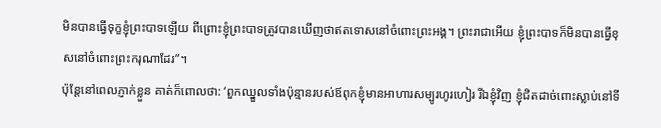មិនបានធ្វើទុក្ខខ្ញុំព្រះបាទឡើយ ពីព្រោះខ្ញុំព្រះបាទត្រូវបានឃើញថាឥតទោសនៅចំពោះព្រះអង្គ។ ព្រះរាជាអើយ ខ្ញុំព្រះបាទក៏មិនបានធ្វើខុសនៅចំពោះព្រះករុណាដែរ”។
ប៉ុន្តែនៅពេលភ្ញាក់ខ្លួន គាត់ក៏ពោលថា: ‘ពួកឈ្នួលទាំងប៉ុន្មានរបស់ឪពុកខ្ញុំមានអាហារសម្បូរហូរហៀរ រីឯខ្ញុំវិញ ខ្ញុំជិតដាច់ពោះស្លាប់នៅទី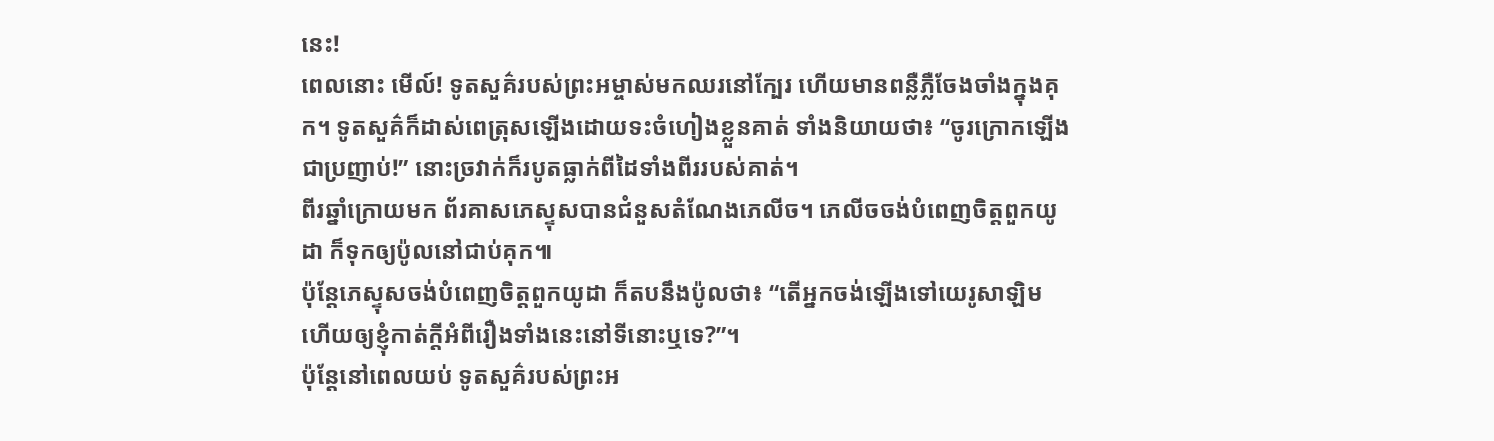នេះ!
ពេលនោះ មើល៍! ទូតសួគ៌របស់ព្រះអម្ចាស់មកឈរនៅក្បែរ ហើយមានពន្លឺភ្លឺចែងចាំងក្នុងគុក។ ទូតសួគ៌ក៏ដាស់ពេត្រុសឡើងដោយទះចំហៀងខ្លួនគាត់ ទាំងនិយាយថា៖ “ចូរក្រោកឡើងជាប្រញាប់!” នោះច្រវាក់ក៏របូតធ្លាក់ពីដៃទាំងពីររបស់គាត់។
ពីរឆ្នាំក្រោយមក ព័រគាសភេស្ទុសបានជំនួសតំណែងភេលីច។ ភេលីចចង់បំពេញចិត្តពួកយូដា ក៏ទុកឲ្យប៉ូលនៅជាប់គុក៕
ប៉ុន្តែភេស្ទុសចង់បំពេញចិត្តពួកយូដា ក៏តបនឹងប៉ូលថា៖ “តើអ្នកចង់ឡើងទៅយេរូសាឡិម ហើយឲ្យខ្ញុំកាត់ក្ដីអំពីរឿងទាំងនេះនៅទីនោះឬទេ?”។
ប៉ុន្តែនៅពេលយប់ ទូតសួគ៌របស់ព្រះអ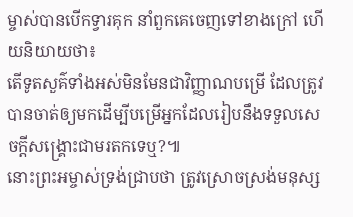ម្ចាស់បានបើកទ្វារគុក នាំពួកគេចេញទៅខាងក្រៅ ហើយនិយាយថា៖
តើទូតសួគ៌ទាំងអស់មិនមែនជាវិញ្ញាណបម្រើ ដែលត្រូវបានចាត់ឲ្យមកដើម្បីបម្រើអ្នកដែលរៀបនឹងទទួលសេចក្ដីសង្គ្រោះជាមរតកទេឬ?៕
នោះព្រះអម្ចាស់ទ្រង់ជ្រាបថា ត្រូវស្រោចស្រង់មនុស្ស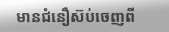មានជំនឿស៊ប់ចេញពី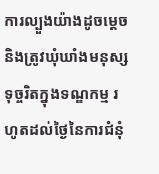ការល្បួងយ៉ាងដូចម្ដេច និងត្រូវឃុំឃាំងមនុស្សទុច្ចរិតក្នុងទណ្ឌកម្ម រហូតដល់ថ្ងៃនៃការជំនុំ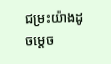ជម្រះយ៉ាងដូចម្ដេច